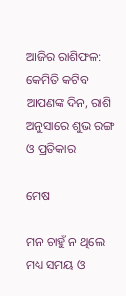ଆଜିର ରାଶିଫଳ: କେମିତି କଟିବ ଆପଣଙ୍କ ଦିନ, ରାଶି ଅନୁସାରେ ଶୁଭ ରଙ୍ଗ ଓ ପ୍ରତିକାର

ମେଷ

ମନ ଚାହୁଁ ନ ଥିଲେ ମଧ୍ୟ ସମୟ ଓ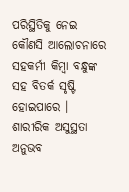ପରିସ୍ଥିତିକୁ ନେଇ କୌଣସି ଆଲୋଚନାରେ ସହକର୍ମୀ କିମ୍ବା ବନ୍ଧୁଙ୍କ ସହ ବିତର୍କ ସୃଷ୍ଟି ହୋଇପାରେ । ଶାରୀରିକ ଅସୁସ୍ଥତା ଅନୁଭବ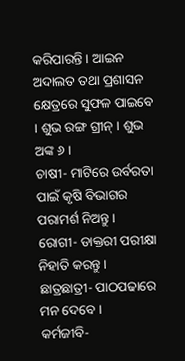କରିପାରନ୍ତି । ଆଇନ ଅଦାଲତ ତଥା ପ୍ରଶାସନ କ୍ଷେତ୍ରରେ ସୁଫଳ ପାଇବେ । ଶୁଭ ରଙ୍ଗ ଗ୍ରୀନ୍ । ଶୁଭ ଅଙ୍କ ୬ ।
ଚାଷୀ- ମାଟିରେ ଉର୍ବରତା ପାଇଁ କୃଷି ବିଭାଗର ପରାମର୍ଶ ନିଅନ୍ତୁ ।
ରୋଗୀ- ଡାକ୍ତରୀ ପରୀକ୍ଷା ନିହାତି କରନ୍ତୁ ।
ଛାତ୍ରଛାତ୍ରୀ- ପାଠପଢାରେ ମନ ଦେବେ ।
କର୍ମଜୀବି-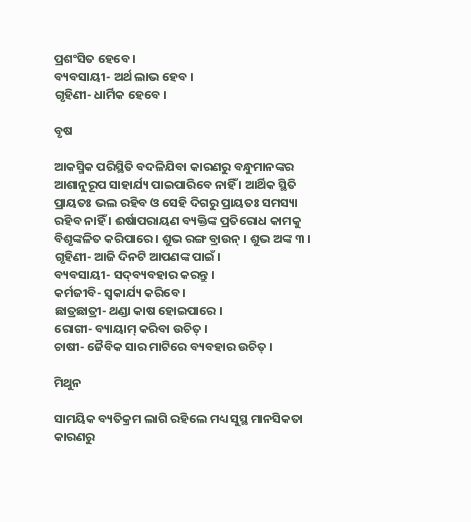ପ୍ରଶଂସିତ ହେବେ ।
ବ୍ୟବସାୟୀ- ଅର୍ଥ ଲାଭ ହେବ ।
ଗୃହିଣୀ- ଧାର୍ମିକ ହେବେ ।

ବୃଷ

ଆକସ୍ମିକ ପରିସ୍ଥିତି ବଦଳିଯିବା କାରଣରୁ ବନ୍ଧୁମାନଙ୍କର ଆଶାନୁରୂପ ସାହାର୍ଯ୍ୟ ପାଇପାରିବେ ନାହିଁ । ଆର୍ଥିକ ସ୍ଥିତି ପ୍ରାୟତଃ ଭଲ ରହିବ ଓ ସେହି ଦିଗରୁ ପ୍ରାୟତଃ ସମସ୍ୟା ରହିବ ନାହିଁ । ଈର୍ଷାପରାୟଣ ବ୍ୟକ୍ତିଙ୍କ ପ୍ରତିରୋଧ କାମକୁ ବିଶୃଙ୍କଳିତ କରିପାରେ । ଶୁଭ ରଙ୍ଗ ବ୍ରାଉନ୍ । ଶୁଭ ଅଙ୍କ ୩ ।
ଗୃହିଣୀ- ଆଜି ଦିନଟି ଆପଣଙ୍କ ପାଇଁ ।
ବ୍ୟବସାୟୀ- ସଦ୍‌ବ୍ୟବହାର କରନ୍ତୁ ।
କର୍ମଜୀବି- ସ୍ୱକାର୍ଯ୍ୟ କରିବେ ।
ଛାତ୍ରଛାତ୍ରୀ- ଥଣ୍ଡା କାଷ ହୋଇପାରେ ।
ରୋଗୀ- ବ୍ୟାୟାମ୍ କରିବା ଉଚିତ୍ ।
ଚାଷୀ- ଜୈବିକ ସାର ମାଟିରେ ବ୍ୟବହାର ଉଚିତ୍ ।

ମିଥୁନ

ସାମୟିକ ବ୍ୟତିକ୍ରମ ଲାଗି ରହିଲେ ମଧ୍ୟ ସୁସ୍ଥ ମାନସିକତା କାରଣରୁ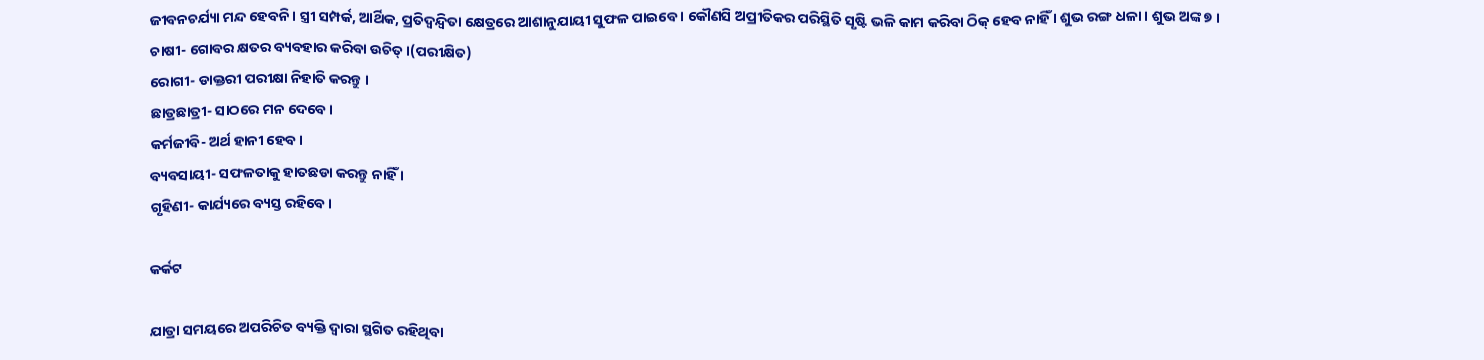ଜୀବନଚର୍ଯ୍ୟା ମନ୍ଦ ହେବନି । ସ୍ତ୍ରୀ ସମ୍ପର୍କ, ଆର୍ଥିକ, ପ୍ରତିଦ୍ୱନ୍ଦ୍ୱିତା କ୍ଷେତ୍ରରେ ଆଶାନୁଯାୟୀ ସୁଫଳ ପାଇବେ । କୌଣସି ଅପ୍ରୀତିକର ପରିସ୍ଥିତି ସୃଷ୍ଟି ଭଳି କାମ କରିବା ଠିକ୍ ହେବ ନାହିଁ । ଶୁଭ ରଙ୍ଗ ଧଳା । ଶୁଭ ଅଙ୍କ ୭ ।
ଚାଷୀ- ଗୋବର କ୍ଷତର ବ୍ୟବହାର କରିବା ଉଚିତ୍ ।(ପରୀକ୍ଷିତ)
ରୋଗୀ- ଡାକ୍ତରୀ ପରୀକ୍ଷା ନିହାତି କରନ୍ତୁ ।
ଛାତ୍ରଛାତ୍ରୀ- ସାଠରେ ମନ ଦେବେ ।
କର୍ମଜୀବି- ଅର୍ଥ ହାନୀ ହେବ ।
ବ୍ୟବସାୟୀ- ସଫଳତାକୁ ହାତଛଡା କରନ୍ତୁ ନାହିଁ ।
ଗୃହିଣୀ- କାର୍ଯ୍ୟରେ ବ୍ୟସ୍ତ ରହିବେ ।

କର୍କଟ

ଯାତ୍ରା ସମୟରେ ଅପରିଚିତ ବ୍ୟକ୍ତି ଦ୍ୱାରା ସ୍ଥଗିତ ରହିଥିବା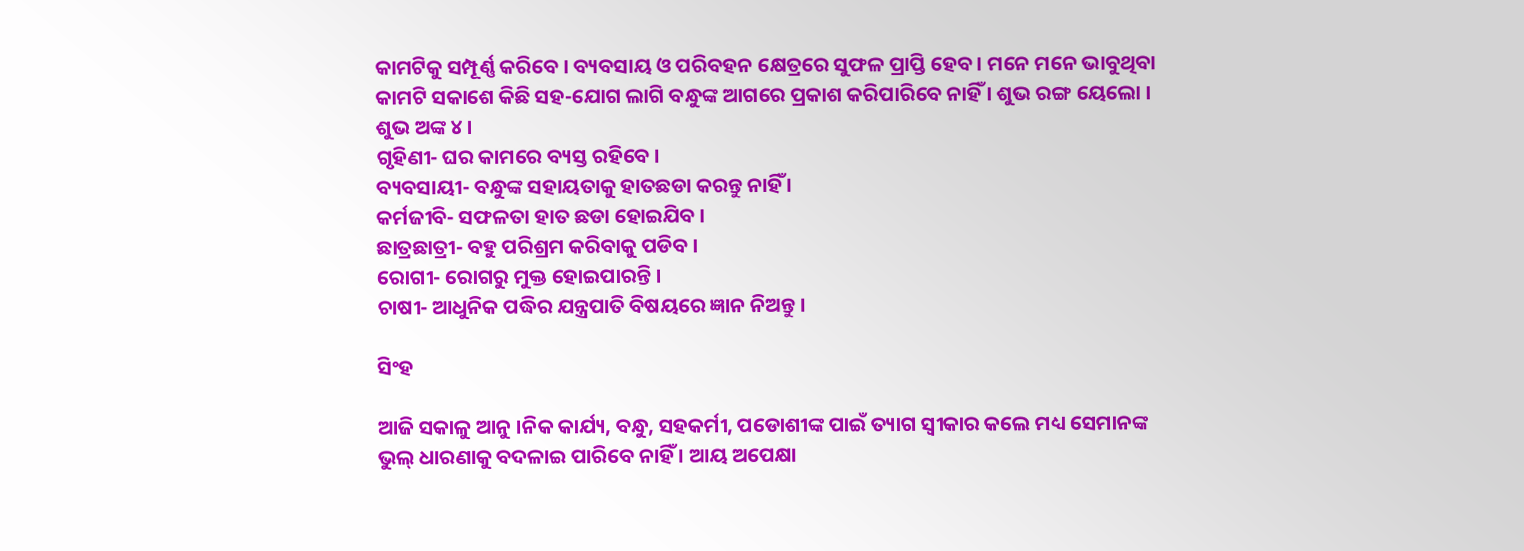କାମଟିକୁ ସମ୍ପୂର୍ଣ୍ଣ କରିବେ । ବ୍ୟବସାୟ ଓ ପରିବହନ କ୍ଷେତ୍ରରେ ସୁଫଳ ପ୍ରାପ୍ତି ହେବ । ମନେ ମନେ ଭାବୁଥିବା କାମଟି ସକାଶେ କିଛି ସହ-ଯୋଗ ଲାଗି ବନ୍ଧୁଙ୍କ ଆଗରେ ପ୍ରକାଶ କରିପାରିବେ ନାହିଁ । ଶୁଭ ରଙ୍ଗ ୟେଲୋ । ଶୁଭ ଅଙ୍କ ୪ ।
ଗୃହିଣୀ- ଘର କାମରେ ବ୍ୟସ୍ତ ରହିବେ ।
ବ୍ୟବସାୟୀ- ବନ୍ଧୁଙ୍କ ସହାୟତାକୁ ହାତଛଡା କରନ୍ତୁ ନାହିଁ ।
କର୍ମଜୀବି- ସଫଳତା ହାତ ଛଡା ହୋଇଯିବ ।
ଛାତ୍ରଛାତ୍ରୀ- ବହୁ ପରିଶ୍ରମ କରିବାକୁ ପଡିବ ।
ରୋଗୀ- ରୋଗରୁ ମୁକ୍ତ ହୋଇପାରନ୍ତି ।
ଚାଷୀ- ଆଧୁନିକ ପଦ୍ଧିର ଯନ୍ତ୍ରପାତି ବିଷୟରେ ଜ୍ଞାନ ନିଅନ୍ତୁ ।

ସିଂହ

ଆଜି ସକାଳୁ ଆନୁ ।ନିକ କାର୍ଯ୍ୟ, ବନ୍ଧୁ, ସହକର୍ମୀ, ପଡୋଶୀଙ୍କ ପାଇଁ ତ୍ୟାଗ ସ୍ୱୀକାର କଲେ ମଧ୍ୟ ସେମାନଙ୍କ ଭୁଲ୍ ଧାରଣାକୁ ବଦଳାଇ ପାରିବେ ନାହିଁ । ଆୟ ଅପେକ୍ଷା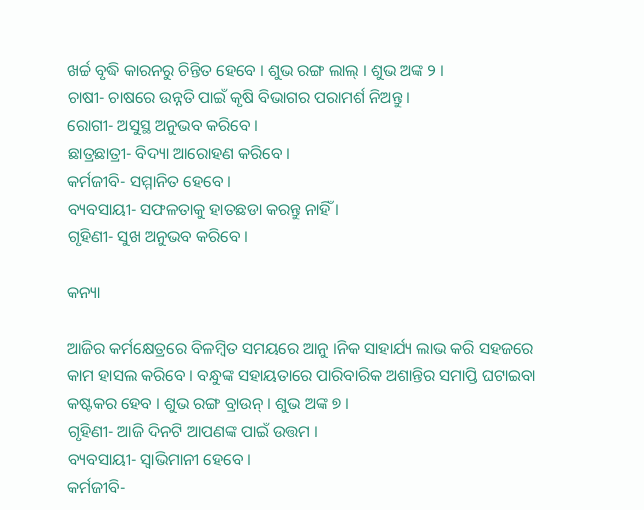ଖର୍ଚ୍ଚ ବୃଦ୍ଧି କାରନରୁ ଚିନ୍ତିତ ହେବେ । ଶୁଭ ରଙ୍ଗ ଲାଲ୍ । ଶୁଭ ଅଙ୍କ ୨ ।
ଚାଷୀ- ଚାଷରେ ଉନ୍ନତି ପାଇଁ କୃଷି ବିଭାଗର ପରାମର୍ଶ ନିଅନ୍ତୁ ।
ରୋଗୀ- ଅସୁସ୍ଥ ଅନୁଭବ କରିବେ ।
ଛାତ୍ରଛାତ୍ରୀ- ବିଦ୍ୟା ଆରୋହଣ କରିବେ ।
କର୍ମଜୀବି- ସମ୍ମାନିତ ହେବେ ।
ବ୍ୟବସାୟୀ- ସଫଳତାକୁ ହାତଛଡା କରନ୍ତୁ ନାହିଁ ।
ଗୃହିଣୀ- ସୁଖ ଅନୁଭବ କରିବେ ।

କନ୍ୟା

ଆଜିର କର୍ମକ୍ଷେତ୍ରରେ ବିଳମ୍ବିତ ସମୟରେ ଆନୁ ।ନିକ ସାହାର୍ଯ୍ୟ ଲାଭ କରି ସହଜରେ କାମ ହାସଲ କରିବେ । ବନ୍ଧୁଙ୍କ ସହାୟତାରେ ପାରିବାରିକ ଅଶାନ୍ତିର ସମାପ୍ତି ଘଟାଇବା କଷ୍ଟକର ହେବ । ଶୁଭ ରଙ୍ଗ ବ୍ରାଉନ୍ । ଶୁଭ ଅଙ୍କ ୭ ।
ଗୃହିଣୀ- ଆଜି ଦିନଟି ଆପଣଙ୍କ ପାଇଁ ଉତ୍ତମ ।
ବ୍ୟବସାୟୀ- ସ୍ୱାଭିମାନୀ ହେବେ ।
କର୍ମଜୀବି-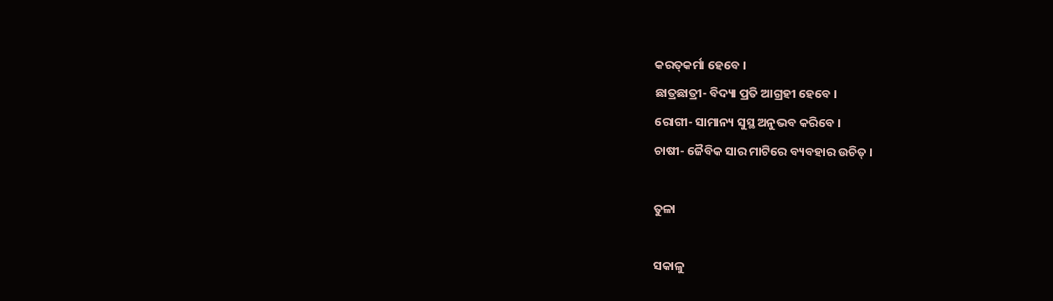କରତ୍‌କର୍ମା ହେବେ ।
ଛାତ୍ରଛାତ୍ରୀ- ବିଦ୍ୟା ପ୍ରତି ଆଗ୍ରହୀ ହେବେ ।
ରୋଗୀ- ସାମାନ୍ୟ ସୁସ୍ଥ ଅନୁଭବ କରିବେ ।
ଚାଷୀ- ଜୈବିକ ସାର ମାଟିରେ ବ୍ୟବହାର ଉଚିତ୍ ।

ତୁଳା

ସକାଳୁ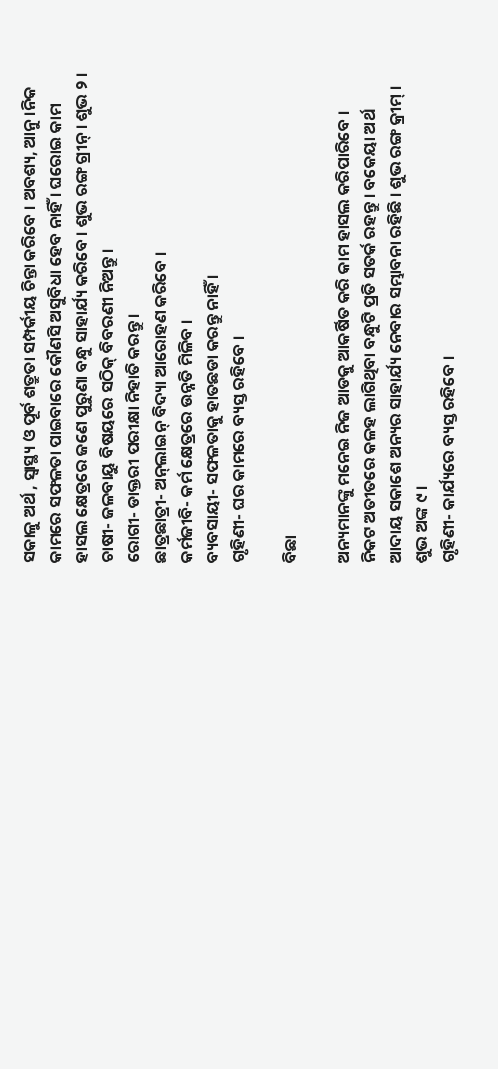ସକାଳୁ ଅର୍ଥ , ସ୍ୱାସ୍ଥ୍ୟ ଓ ପୂର୍ବ ଶତ୍ରୁତା ସମ୍ପର୍କୀୟ ଚିନ୍ତା କରିବେ । ଅବଶ୍ୟ, ଆନୁ ।ନିକ କାମରେ ସଫଳତା ପାଇବାରେ କୌଣସି ଅସୁବିଧା ହେବ ନାହିଁ । ଘରୋଇ କାମ ହାସଲ କ୍ଷେତ୍ରରେ ଜଣେ ପୁରୁଣା ବନ୍ଧୁ ସାହାର୍ଯ୍ୟ କରିବେ । ଶୁଭ ରଙ୍ଗ ଗ୍ରୀନ୍ । ଶୁଭ ୨ ।
ଚାଷୀ- ଜଳବାୟୁ ବିଷୟରେ ସଠିକ୍ ବିବରଣୀ ନିଅନ୍ତୁ ।
ରୋଗୀ- ଡାକ୍ତରୀ ପରୀକ୍ଷା ନିହାତି କରନ୍ତୁ ।
ଛାତ୍ରଛାତ୍ରୀ- ଅନ୍‌ଲାଇନ୍ ବିଦ୍ୟା ଆରୋହଣ କରିବେ ।
କର୍ମଜୀବି- କର୍ମ କ୍ଷେତ୍ରରେ ଉନ୍ନତି ମିଳିବ ।
ବ୍ୟବସାୟୀ- ସଫଳତାକୁ ହାତଛଡା କରନ୍ତୁ ନାହିଁ ।
ଗୃହିଣୀ- ଘର କାମରେ ବ୍ୟସ୍ତ ରହିବେ ।

ବିଛା

ଅନ୍ୟମାନଙ୍କୁ ମନେଇ ନିଜ ଆଡକୁ ଆକର୍ଷିତ କରି କାମ ହାସଲ କରିପାରିବେ । ନିକଟ ଅତୀତରେ କଳହ ଲାଗିଥିବା ବନ୍ଧୁଟି ପ୍ରତି ସତର୍କ ରହନ୍ତୁ । ବକେୟା ଅର୍ଥ ଆଦାୟ ସକାଶେ ଅନ୍ୟର ସାହାର୍ଯ୍ୟ ନେବାର ସମ୍ଭାବନା ରହିଛି । ଶୁଭ ରଙ୍ଗ କ୍ରୀମ୍ । ଶୁଭ ଅଙ୍କ ୯ ।
ଗୃହିଣୀ- କାର୍ଯ୍ୟରେ ବ୍ୟସ୍ତ ରହିବେ ।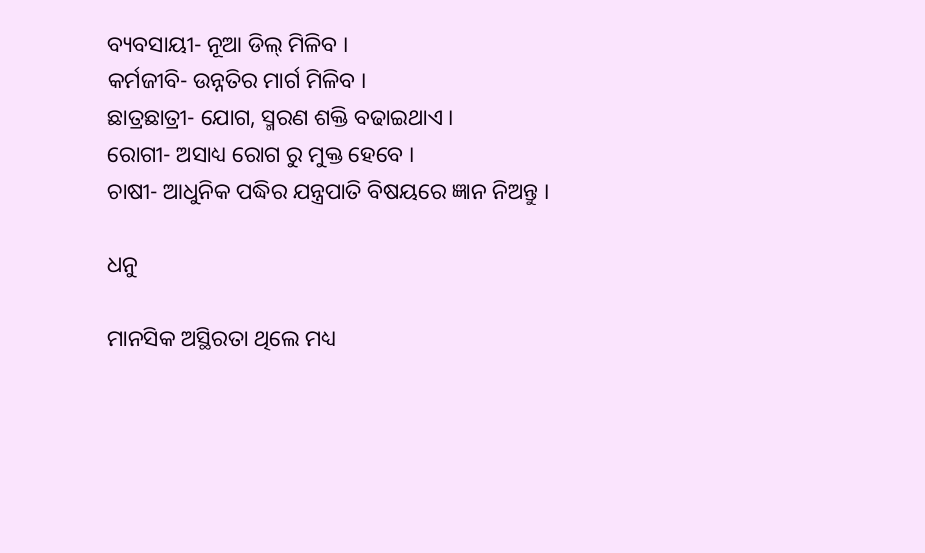ବ୍ୟବସାୟୀ- ନୂଆ ଡିଲ୍ ମିଳିବ ।
କର୍ମଜୀବି- ଉନ୍ନତିର ମାର୍ଗ ମିଳିବ ।
ଛାତ୍ରଛାତ୍ରୀ- ଯୋଗ, ସ୍ମରଣ ଶକ୍ତି ବଢାଇଥାଏ ।
ରୋଗୀ- ଅସାଧ୍ୟ ରୋଗ ରୁ ମୁକ୍ତ ହେବେ ।
ଚାଷୀ- ଆଧୁନିକ ପଦ୍ଧିର ଯନ୍ତ୍ରପାତି ବିଷୟରେ ଜ୍ଞାନ ନିଅନ୍ତୁ ।

ଧନୁ

ମାନସିକ ଅସ୍ଥିରତା ଥିଲେ ମଧ୍ୟ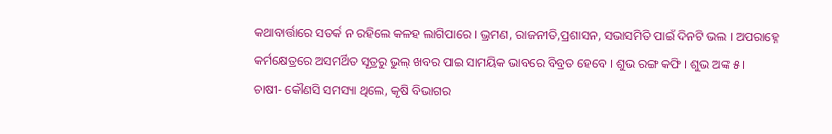କଥାବାର୍ତ୍ତାରେ ସତର୍କ ନ ରହିଲେ କଳହ ଲାଗିପାରେ । ଭ୍ରମଣ, ରାଜନୀତି,ପ୍ରଶାସନ, ସଭାସମିତି ପାଇଁ ଦିନଟି ଭଲ । ଅପରାହ୍ନେ କର୍ମକ୍ଷେତ୍ରରେ ଅସମର୍ଥିତ ସୂତ୍ରରୁ ଭୁଲ୍ ଖବର ପାଇ ସାମୟିକ ଭାବରେ ବିବ୍ରତ ହେବେ । ଶୁଭ ରଙ୍ଗ କଫି । ଶୁଭ ଅଙ୍କ ୫ ।
ଚାଷୀ- କୌଣସି ସମସ୍ୟା ଥିଲେ, କୃଷି ବିଭାଗର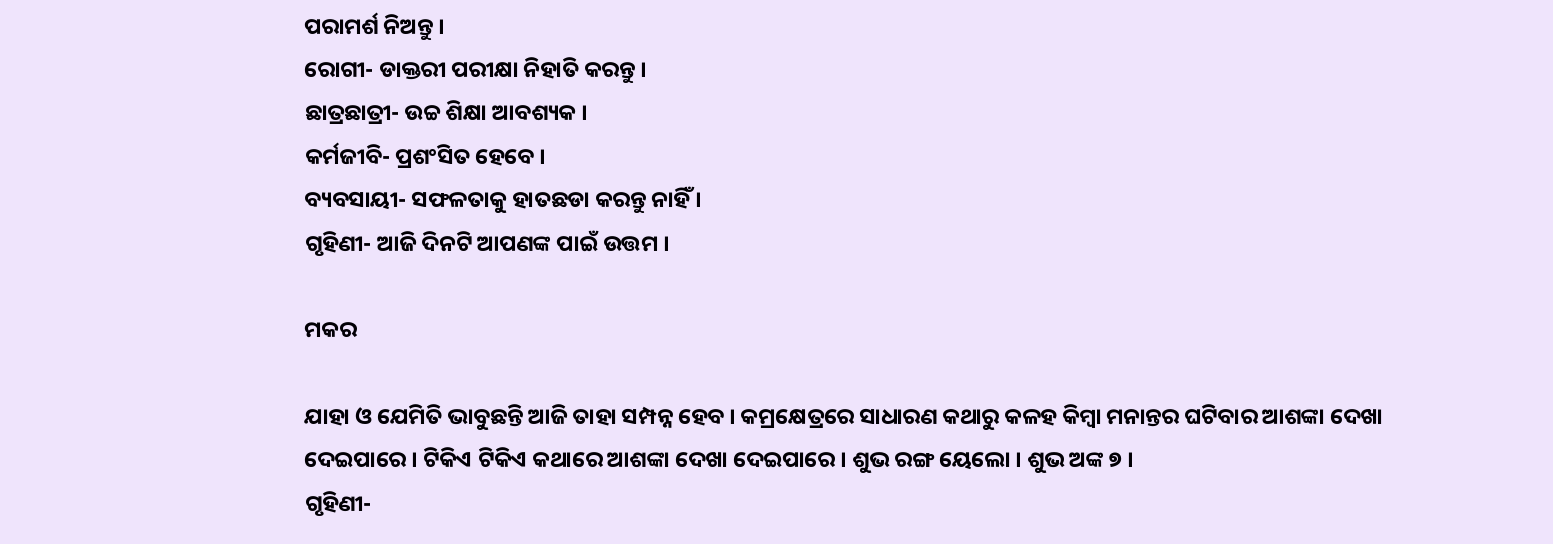ପରାମର୍ଶ ନିଅନ୍ତୁ ।
ରୋଗୀ- ଡାକ୍ତରୀ ପରୀକ୍ଷା ନିହାତି କରନ୍ତୁ ।
ଛାତ୍ରଛାତ୍ରୀ- ଉଚ୍ଚ ଶିକ୍ଷା ଆବଶ୍ୟକ ।
କର୍ମଜୀବି- ପ୍ରଶଂସିତ ହେବେ ।
ବ୍ୟବସାୟୀ- ସଫଳତାକୁ ହାତଛଡା କରନ୍ତୁ ନାହିଁ ।
ଗୃହିଣୀ- ଆଜି ଦିନଟି ଆପଣଙ୍କ ପାଇଁ ଉତ୍ତମ ।

ମକର

ଯାହା ଓ ଯେମିତି ଭାବୁଛନ୍ତି ଆଜି ତାହା ସମ୍ପନ୍ନ ହେବ । କମ୍ରକ୍ଷେତ୍ରରେ ସାଧାରଣ କଥାରୁ କଳହ କିମ୍ବା ମନାନ୍ତର ଘଟିବାର ଆଶଙ୍କା ଦେଖା ଦେଇପାରେ । ଟିକିଏ ଟିକିଏ କଥାରେ ଆଶଙ୍କା ଦେଖା ଦେଇପାରେ । ଶୁଭ ରଙ୍ଗ ୟେଲୋ । ଶୁଭ ଅଙ୍କ ୭ ।
ଗୃହିଣୀ-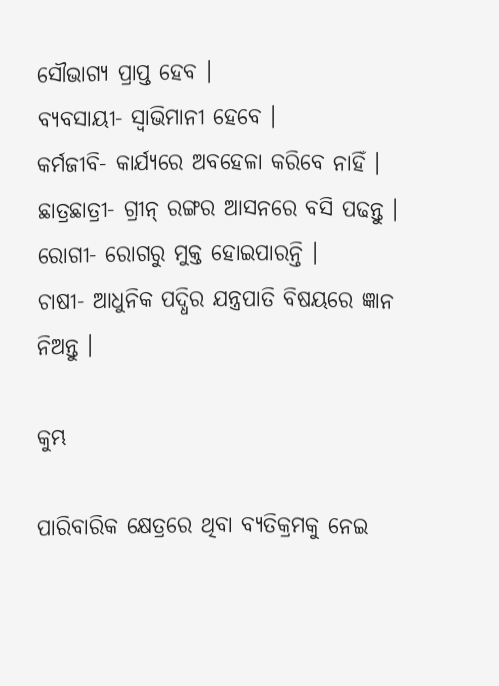ସୌଭାଗ୍ୟ ପ୍ରାପ୍ତ ହେବ ।
ବ୍ୟବସାୟୀ- ସ୍ୱାଭିମାନୀ ହେବେ ।
କର୍ମଜୀବି- କାର୍ଯ୍ୟରେ ଅବହେଳା କରିବେ ନାହିଁ ।
ଛାତ୍ରଛାତ୍ରୀ- ଗ୍ରୀନ୍ ରଙ୍ଗର ଆସନରେ ବସି ପଢନ୍ତୁ ।
ରୋଗୀ- ରୋଗରୁ ମୁକ୍ତ ହୋଇପାରନ୍ତି ।
ଚାଷୀ- ଆଧୁନିକ ପଦ୍ଧିର ଯନ୍ତ୍ରପାତି ବିଷୟରେ ଜ୍ଞାନ ନିଅନ୍ତୁ ।

କୁମ୍ଭ

ପାରିବାରିକ କ୍ଷେତ୍ରରେ ଥିବା ବ୍ୟତିକ୍ରମକୁ ନେଇ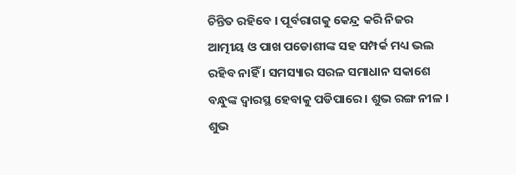ଚିନ୍ତିତ ରହିବେ । ପୂର୍ବରାଗକୁ କେନ୍ଦ୍ର କରି ନିଜର ଆତ୍ମୀୟ ଓ ପାଖ ପଡୋଶୀଙ୍କ ସହ ସମ୍ପର୍କ ମଧ୍ୟ ଭଲ ରହିବ ନାହିଁ । ସମସ୍ୟାର ସରଳ ସମାଧାନ ସକାଶେ ବନ୍ଧୁଙ୍କ ଦ୍ୱାରସ୍ଥ ହେବାକୁ ପଡିପାରେ । ଶୁଭ ରଙ୍ଗ ନୀଳ । ଶୁଭ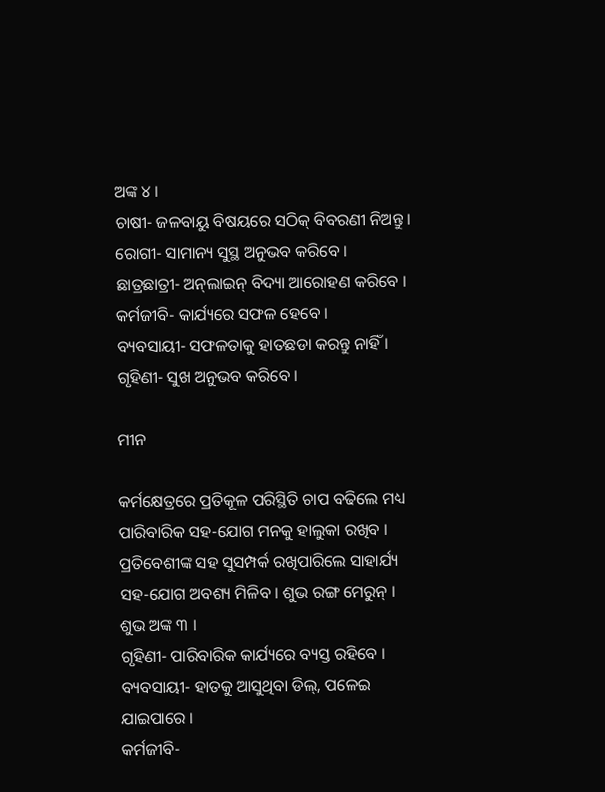ଅଙ୍କ ୪ ।
ଚାଷୀ- ଜଳବାୟୁ ବିଷୟରେ ସଠିକ୍ ବିବରଣୀ ନିଅନ୍ତୁ ।
ରୋଗୀ- ସାମାନ୍ୟ ସୁସ୍ଥ ଅନୁଭବ କରିବେ ।
ଛାତ୍ରଛାତ୍ରୀ- ଅନ୍‌ଲାଇନ୍ ବିଦ୍ୟା ଆରୋହଣ କରିବେ ।
କର୍ମଜୀବି- କାର୍ଯ୍ୟରେ ସଫଳ ହେବେ ।
ବ୍ୟବସାୟୀ- ସଫଳତାକୁ ହାତଛଡା କରନ୍ତୁ ନାହିଁ ।
ଗୃହିଣୀ- ସୁଖ ଅନୁଭବ କରିବେ ।

ମୀନ

କର୍ମକ୍ଷେତ୍ରରେ ପ୍ରତିକୂଳ ପରିସ୍ଥିତି ଚାପ ବଢିଲେ ମଧ୍ୟ ପାରିବାରିକ ସହ-ଯୋଗ ମନକୁ ହାଲୁକା ରଖିବ । ପ୍ରତିବେଶୀଙ୍କ ସହ ସୁସମ୍ପର୍କ ରଖିପାରିଲେ ସାହାର୍ଯ୍ୟ ସହ-ଯୋଗ ଅବଶ୍ୟ ମିଳିବ । ଶୁଭ ରଙ୍ଗ ମେରୁନ୍ । ଶୁଭ ଅଙ୍କ ୩ ।
ଗୃହିଣୀ- ପାରିବାରିକ କାର୍ଯ୍ୟରେ ବ୍ୟସ୍ତ ରହିବେ ।
ବ୍ୟବସାୟୀ- ହାତକୁ ଆସୁଥିବା ଡିଲ୍‌, ପଳେଇ ଯାଇପାରେ ।
କର୍ମଜୀବି-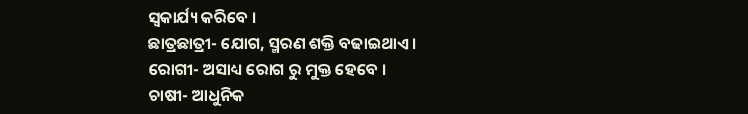ସ୍ୱକାର୍ଯ୍ୟ କରିବେ ।
ଛାତ୍ରଛାତ୍ରୀ- ଯୋଗ, ସ୍ମରଣ ଶକ୍ତି ବଢାଇଥାଏ ।
ରୋଗୀ- ଅସାଧ୍ୟ ରୋଗ ରୁ ମୁକ୍ତ ହେବେ ।
ଚାଷୀ- ଆଧୁନିକ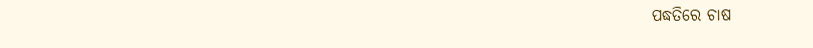ପଦ୍ଧତିରେ ଚାଷ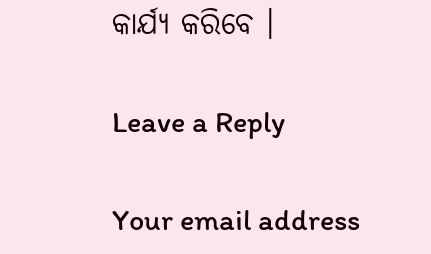କାର୍ଯ୍ୟ କରିବେ ।

Leave a Reply

Your email address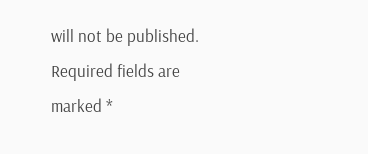will not be published. Required fields are marked *